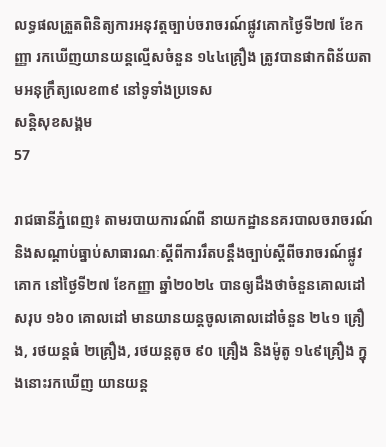លទ្ធផលត្រួតពិនិត្យការអនុវត្តច្បាប់ចរាចរណ៍ផ្លូវគោកថ្ងៃទី២៧ ខែកញ្ញា រកឃើញយានយន្តល្មើសចំនួន ១៤៤គ្រឿង ត្រូវបានផាកពិន័យតាមអនុក្រឹត្យលេខ៣៩ នៅទូទាំងប្រទេស
សន្តិសុខសង្គម
57

រាជធានីភ្នំពេញ៖ តាមរបាយការណ៍ពី នាយកដ្ឋាននគរបាលចរាចរណ៍ និងសណ្តាប់ធ្នាប់សាធារណៈស្តីពីការរឹតបន្ដឹងច្បាប់ស្ដីពីចរាចរណ៍ផ្លូវគោក នៅថ្ងៃទី២៧ ខែកញ្ញា ឆ្នាំ២០២៤ បានឲ្យដឹងថាចំនួនគោលដៅសរុប ១៦០ គោលដៅ មានយានយន្តចូលគោលដៅចំនួន ២៤១ គ្រឿង, រថយន្តធំ ២គ្រឿង, រថយន្តតូច ៩០ គ្រឿង និងម៉ូតូ ១៤៩គ្រឿង ក្នុងនោះរកឃើញ យានយន្ត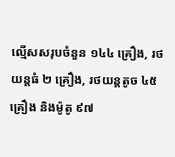ល្មើសសរុបចំនួន ១៤៤ គ្រឿង, រថយន្តធំ ២ គ្រឿង, រថយន្តតូច ៤៥ គ្រឿង និងម៉ូតូ ៩៧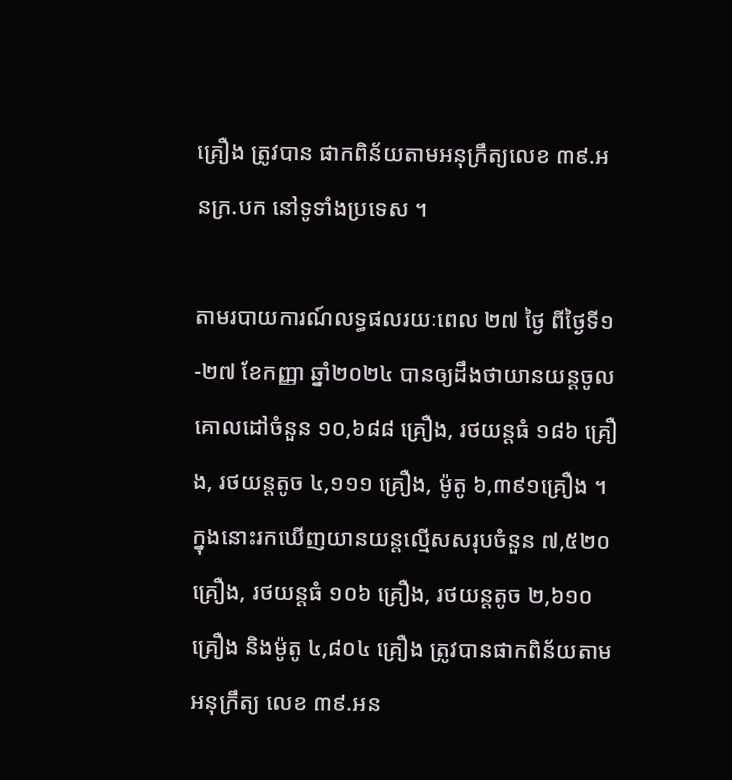គ្រឿង ត្រូវបាន ផាកពិន័យតាមអនុក្រឹត្យលេខ ៣៩.អនក្រ.បក នៅទូទាំងប្រទេស ។

តាមរបាយការណ៍លទ្ធផលរយៈពេល ២៧ ថ្ងៃ ពីថ្ងៃទី១-២៧ ខែកញ្ញា ឆ្នាំ២០២៤ បានឲ្យដឹងថាយានយន្តចូលគោលដៅចំនួន ១០,៦៨៨ គ្រឿង, រថយន្តធំ ១៨៦ គ្រឿង, រថយន្តតូច ៤,១១១ គ្រឿង, ម៉ូតូ ៦,៣៩១គ្រឿង ។ ក្នុងនោះរកឃើញយានយន្តល្មើសសរុបចំនួន ៧,៥២០ គ្រឿង, រថយន្តធំ ១០៦ គ្រឿង, រថយន្តតូច ២,៦១០ គ្រឿង និងម៉ូតូ ៤,៨០៤ គ្រឿង ត្រូវបានផាកពិន័យតាមអនុក្រឹត្យ លេខ ៣៩.អន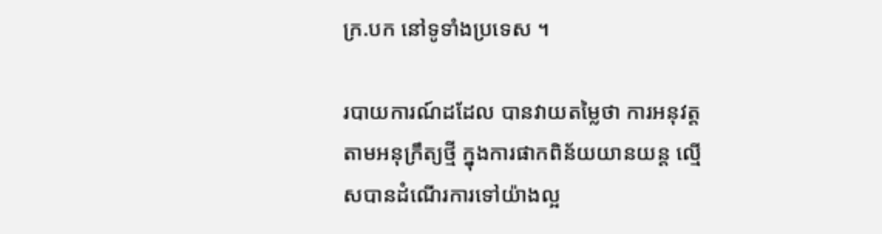ក្រ.បក នៅទូទាំងប្រទេស ។

របាយការណ៍ដដែល បានវាយតម្លៃថា ការអនុវត្តតាមអនុក្រឹត្យថ្មី ក្នុងការផាកពិន័យយានយន្ត ល្មើសបានដំណើរការទៅយ៉ាងល្អ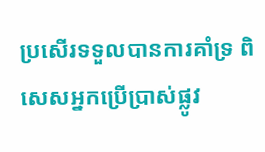ប្រសើរទទួលបានការគាំទ្រ ពិសេសអ្នកប្រើប្រាស់ផ្លូវ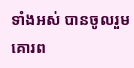ទាំងអស់ បានចូលរួមគោរព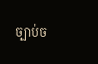ច្បាប់ច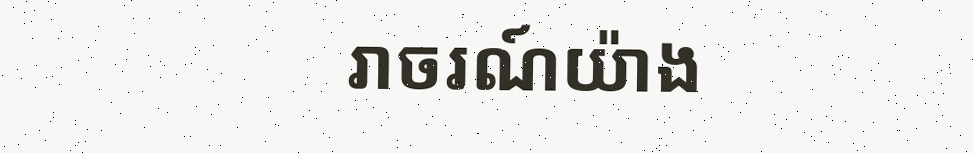រាចរណ៍យ៉ាង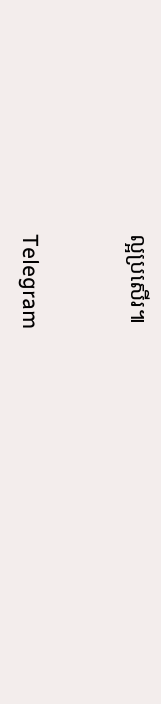ល្អប្រសើរ៕


Telegram